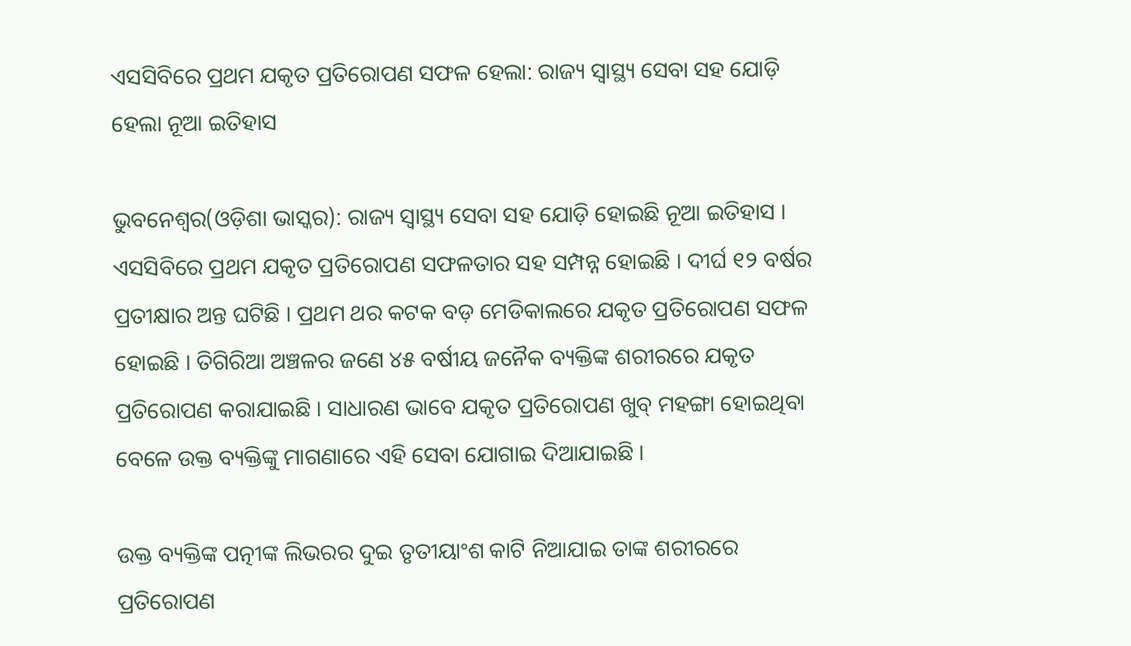ଏସସିବିରେ ପ୍ରଥମ ଯକୃତ ପ୍ରତିରୋପଣ ସଫଳ ହେଲା: ରାଜ୍ୟ ସ୍ୱାସ୍ଥ୍ୟ ସେବା ସହ ଯୋଡ଼ି ହେଲା ନୂଆ ଇତିହାସ

ଭୁବନେଶ୍ୱର(ଓଡ଼ିଶା ଭାସ୍କର): ରାଜ୍ୟ ସ୍ୱାସ୍ଥ୍ୟ ସେବା ସହ ଯୋଡ଼ି ହୋଇଛି ନୂଆ ଇତିହାସ । ଏସସିବିରେ ପ୍ରଥମ ଯକୃତ ପ୍ରତିରୋପଣ ସଫଳତାର ସହ ସମ୍ପନ୍ନ ହୋଇଛି । ଦୀର୍ଘ ୧୨ ବର୍ଷର ପ୍ରତୀକ୍ଷାର ଅନ୍ତ ଘଟିଛି । ପ୍ରଥମ ଥର କଟକ ବଡ଼ ମେଡିକାଲରେ ଯକୃତ ପ୍ରତିରୋପଣ ସଫଳ ହୋଇଛି । ତିଗିରିଆ ଅଞ୍ଚଳର ଜଣେ ୪୫ ବର୍ଷୀୟ ଜନୈକ ବ୍ୟକ୍ତିଙ୍କ ଶରୀରରେ ଯକୃତ ପ୍ରତିରୋପଣ କରାଯାଇଛି । ସାଧାରଣ ଭାବେ ଯକୃତ ପ୍ରତିରୋପଣ ଖୁବ୍ ମହଙ୍ଗା ହୋଇଥିବା ବେଳେ ଉକ୍ତ ବ୍ୟକ୍ତିଙ୍କୁ ମାଗଣାରେ ଏହି ସେବା ଯୋଗାଇ ଦିଆଯାଇଛି ।

ଉକ୍ତ ବ୍ୟକ୍ତିଙ୍କ ପତ୍ନୀଙ୍କ ଲିଭରର ଦୁଇ ତୃତୀୟାଂଶ କାଟି ନିଆଯାଇ ତାଙ୍କ ଶରୀରରେ ପ୍ରତିରୋପଣ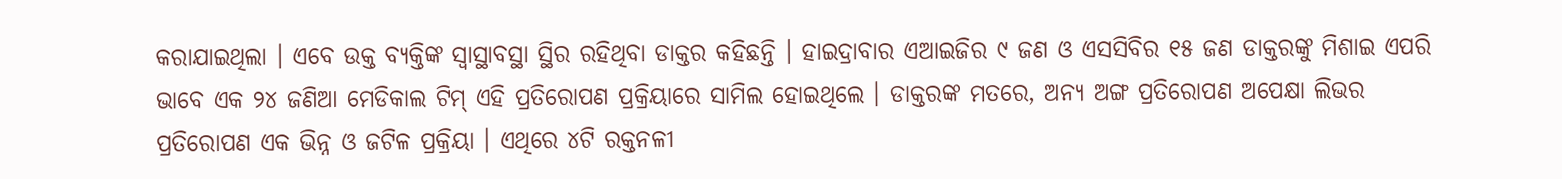କରାଯାଇଥିଲା । ଏବେ ଉକ୍ତ ବ୍ୟକ୍ତିଙ୍କ ସ୍ୱାସ୍ଥାବସ୍ଥା ସ୍ଥିର ରହିଥିବା ଡାକ୍ତର କହିଛନ୍ତି । ହାଇଦ୍ରାବାର ଏଆଇଜିର ୯ ଜଣ ଓ ଏସସିବିର ୧୫ ଜଣ ଡାକ୍ତରଙ୍କୁ ମିଶାଇ ଏପରି ଭାବେ ଏକ ୨୪ ଜଣିଆ ମେଡିକାଲ ଟିମ୍ ଏହି ପ୍ରତିରୋପଣ ପ୍ରକ୍ରିୟାରେ ସାମିଲ ହୋଇଥିଲେ । ଡାକ୍ତରଙ୍କ ମତରେ, ଅନ୍ୟ ଅଙ୍ଗ ପ୍ରତିରୋପଣ ଅପେକ୍ଷା ଲିଭର ପ୍ରତିରୋପଣ ଏକ ଭିନ୍ନ ଓ ଜଟିଳ ପ୍ରକ୍ରିୟା । ଏଥିରେ ୪ଟି ରକ୍ତନଳୀ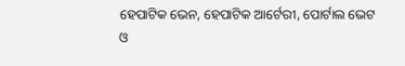ହେପାଟିକ ଭେନ, ହେପାଟିକ ଆର୍ଟେରୀ, ପୋର୍ଟାଲ ଭେଟ ଓ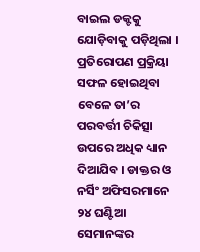ବାଇଲ ଡକ୍ଟକୁ ଯୋଡ଼ିବାକୁ ପଡ଼ିଥିଲା । ପ୍ରତିରୋପଣ ପ୍ରକ୍ରିୟା ସଫଳ ହୋଇଥିବା ବେଳେ ତା’ର ପରବର୍ତ୍ତୀ ଚିକିତ୍ସା ଉପରେ ଅଧିକ ଧ୍ୟାନ ଦିଆଯିବ । ଡାକ୍ତର ଓ ନର୍ସିଂ ଅଫିସରମାନେ ୨୪ ଘଣ୍ଟିଆ ସେମାନଙ୍କର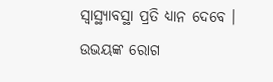ସ୍ୱାସ୍ଥ୍ୟାବସ୍ଥା ପ୍ରତି ଧ୍ୟାନ ଦେବେ । ଉଭୟଙ୍କ ରୋଗ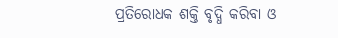ପ୍ରତିରୋଧକ ଶକ୍ତି ବୃଦ୍ଧି କରିବା ଓ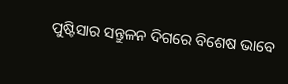ପୁଷ୍ଟିସାର ସନ୍ତୁଳନ ଦିଗରେ ବିଶେଷ ଭାବେ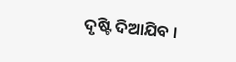ଦୃଷ୍ଟି ଦିଆଯିବ ।